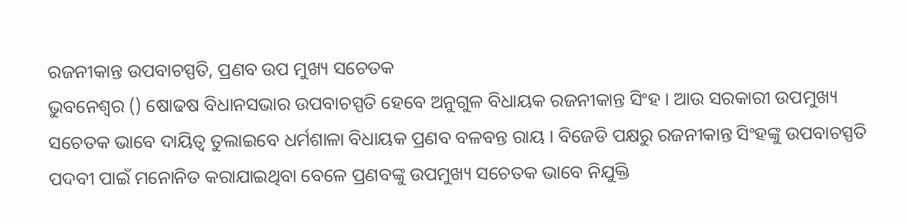ରଜନୀକାନ୍ତ ଉପବାଚସ୍ପତି, ପ୍ରଣବ ଉପ ମୁଖ୍ୟ ସଚେତକ
ଭୁବନେଶ୍ବର () ଷୋଢଷ ବିଧାନସଭାର ଉପବାଚସ୍ପତି ହେବେ ଅନୁଗୁଳ ବିଧାୟକ ରଜନୀକାନ୍ତ ସିଂହ । ଆଉ ସରକାରୀ ଉପମୁଖ୍ୟ ସଚେତକ ଭାବେ ଦାୟିତ୍ବ ତୁଲାଇବେ ଧର୍ମଶାଳା ବିଧାୟକ ପ୍ରଣବ ବଳବନ୍ତ ରାୟ । ବିଜେଡି ପକ୍ଷରୁ ରଜନୀକାନ୍ତ ସିଂହଙ୍କୁ ଉପବାଚସ୍ପତି ପଦବୀ ପାଇଁ ମନୋନିତ କରାଯାଇଥିବା ବେଳେ ପ୍ରଣବଙ୍କୁ ଉପମୁଖ୍ୟ ସଚେତକ ଭାବେ ନିଯୁକ୍ତି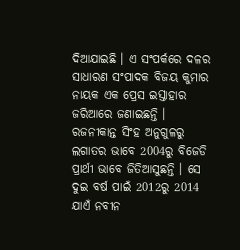ଦିଆଯାଇଛି । ଏ ସଂପର୍କରେ ଦଳର ସାଧାରଣ ସଂପାଦକ ବିଜୟ କୁମାର ନାୟକ ଏକ ପ୍ରେସ ଇସ୍ତାହାର ଜରିଆରେ ଜଣାଇଛନ୍ତି ।
ରଜନୀକାନ୍ତ ସିଂହ ଅନୁଗୁଳରୁ ଲଗାତର ଭାବେ 2004ରୁ ବିଜେଡି ପ୍ରାର୍ଥୀ ଭାବେ ଜିତିଆସୁଛନ୍ତି । ସେ ଦୁଇ ବର୍ଷ ପାଇଁ 2012ରୁ 2014 ଯାଏଁ ନବୀନ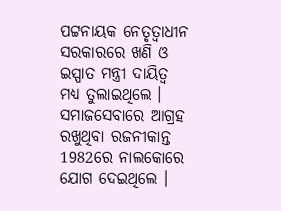ପଟ୍ଟନାୟକ ନେତୃତ୍ବାଧୀନ ସରକାରରେ ଖଣି ଓ ଇସ୍ପାତ ମନ୍ତ୍ରୀ ଦାୟିତ୍ବ ମଧ୍ୟ ତୁଲାଇଥିଲେ । ସମାଜସେବାରେ ଆଗ୍ରହ ରଖୁଥିବା ରଜନୀକାନ୍ତ 1982ରେ ନାଲକୋରେ ଯୋଗ ଦେଇଥିଲେ ।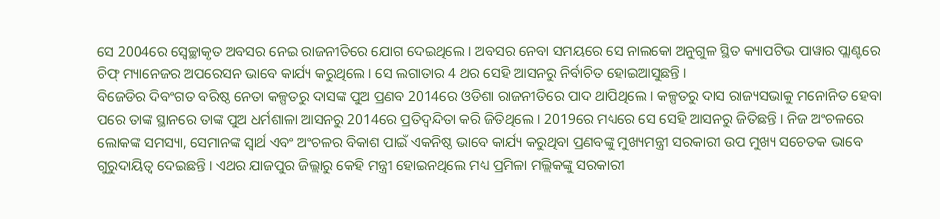ସେ 2004ରେ ସ୍ବେଚ୍ଛାକୃତ ଅବସର ନେଇ ରାଜନୀତିରେ ଯୋଗ ଦେଇଥିଲେ । ଅବସର ନେବା ସମୟରେ ସେ ନାଲକୋ ଅନୁଗୁଳ ସ୍ଥିତ କ୍ୟାପଟିଭ ପାୱାର ପ୍ଲାଣ୍ଟରେ ଚିଫ୍ ମ୍ୟାନେଜର ଅପରେସନ ଭାବେ କାର୍ଯ୍ୟ କରୁଥିଲେ । ସେ ଲଗାତାର 4 ଥର ସେହି ଆସନରୁ ନିର୍ବାଚିତ ହୋଇଆସୁଛନ୍ତି ।
ବିଜେଡିର ଦିବଂଗତ ବରିଷ୍ଠ ନେତା କଳ୍ପତରୁ ଦାସଙ୍କ ପୁଅ ପ୍ରଣବ 2014ରେ ଓଡିଶା ରାଜନୀତିରେ ପାଦ ଥାପିଥିଲେ । କଳ୍ପତରୁ ଦାସ ରାଜ୍ୟସଭାକୁ ମନୋନିତ ହେବା ପରେ ତାଙ୍କ ସ୍ଥାନରେ ତାଙ୍କ ପୁଅ ଧର୍ମଶାଳା ଆସନରୁ 2014ରେ ପ୍ରତିଦ୍ବନ୍ଦିତା କରି ଜିତିଥିଲେ । 2019ରେ ମଧ୍ୟରେ ସେ ସେହି ଆସନରୁ ଜିତିଛନ୍ତି । ନିଜ ଅଂଚଳରେ ଲୋକଙ୍କ ସମସ୍ୟା, ସେମାନଙ୍କ ସ୍ବାର୍ଥ ଏବଂ ଅଂଚଳର ବିକାଶ ପାଇଁ ଏକନିଷ୍ଠ ଭାବେ କାର୍ଯ୍ୟ କରୁଥିବା ପ୍ରଣବଙ୍କୁ ମୁଖ୍ୟମନ୍ତ୍ରୀ ସରକାରୀ ଉପ ମୁଖ୍ୟ ସଚେତକ ଭାବେ ଗୁରୁଦାୟିତ୍ବ ଦେଇଛନ୍ତି । ଏଥର ଯାଜପୁର ଜିଲ୍ଲାରୁ କେହି ମନ୍ତ୍ରୀ ହୋଇନଥିଲେ ମଧ୍ୟ ପ୍ରମିଳା ମଲ୍ଲିକଙ୍କୁ ସରକାରୀ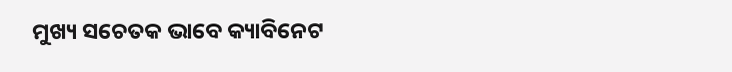ମୁଖ୍ୟ ସଚେତକ ଭାବେ କ୍ୟାବିନେଟ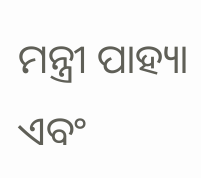ମନ୍ତ୍ରୀ ପାହ୍ୟା ଏବଂ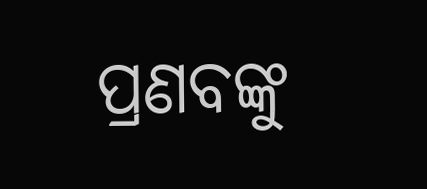ପ୍ରଣବଙ୍କୁ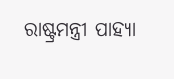ରାଷ୍ଟ୍ରମନ୍ତ୍ରୀ ପାହ୍ୟା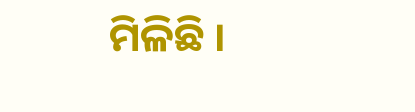ମିଳିଛି ।